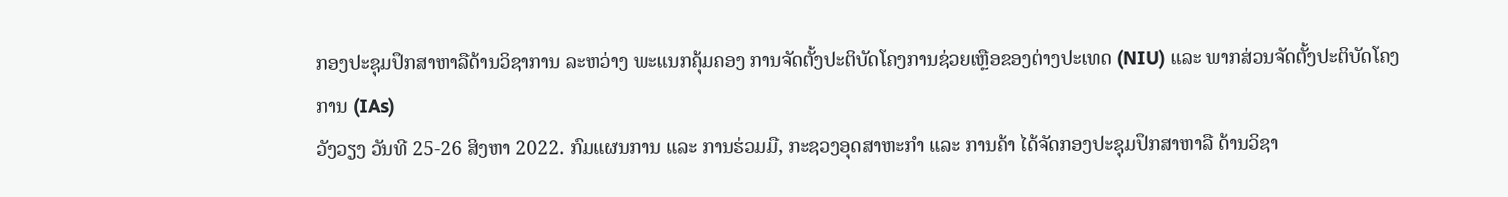ກອງປະຊຸມປຶກສາຫາລືດ້ານວິຊາການ ລະຫວ່າງ ພະແນກຄຸ້ມຄອງ ການຈັດຕັ້ງປະຕິບັດໂຄງການຊ່ວຍເຫຼືອຂອງຕ່າງປະເທດ (NIU) ແລະ ພາກສ່ວນຈັດຕັ້ງປະຕິບັດໂຄງການ (IAs)
ວັງວຽງ ວັນທີ 25-26 ສິງຫາ 2022. ກົມແຜນການ ແລະ ການຮ່ວມມື, ກະຊວງອຸດສາຫະກຳ ແລະ ການຄ້າ ໄດ້ຈັດກອງປະຊຸມປຶກສາຫາລື ດ້ານວິຊາ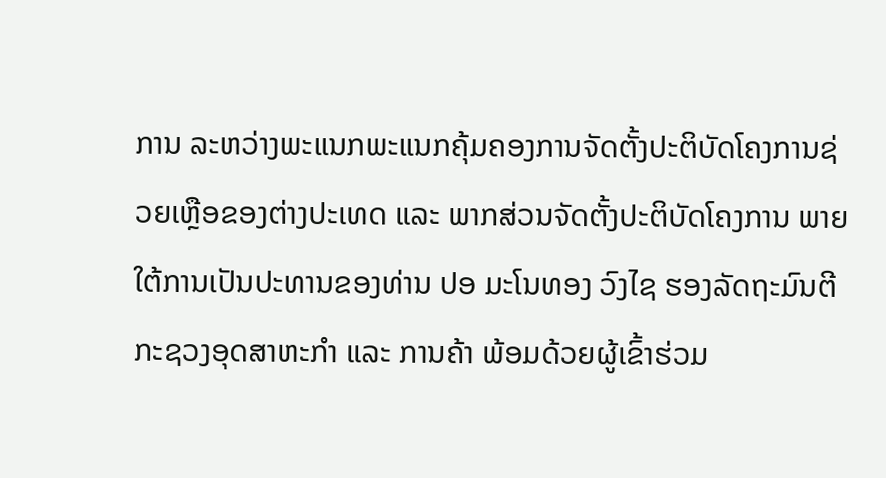ການ ລະຫວ່າງພະແນກພະແນກຄຸ້ມຄອງການຈັດຕັ້ງປະຕິບັດໂຄງການຊ່ວຍເຫຼືອຂອງຕ່າງປະເທດ ແລະ ພາກສ່ວນຈັດຕັ້ງປະຕິບັດໂຄງການ ພາຍໃຕ້ການເປັນປະທານຂອງທ່ານ ປອ ມະໂນທອງ ວົງໄຊ ຮອງລັດຖະມົນຕີ ກະຊວງອຸດສາຫະກຳ ແລະ ການຄ້າ ພ້ອມດ້ວຍຜູ້ເຂົ້າຮ່ວມ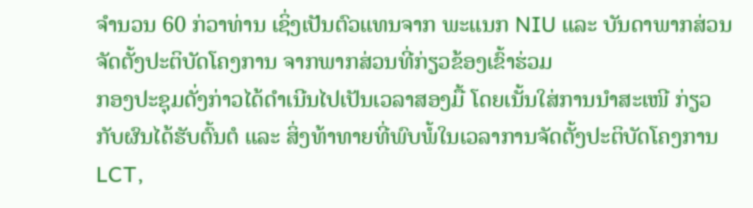ຈຳນວນ 60 ກ່ວາທ່ານ ເຊິ່ງເປັນຕົວແທນຈາກ ພະແນກ NIU ແລະ ບັນດາພາກສ່ວນຈັດຕັ້ງປະຕິບັດໂຄງການ ຈາກພາກສ່ວນທີ່ກ່ຽວຂ້ອງເຂົ້າຮ່ວມ
ກອງປະຊຸມດັ່ງກ່າວໄດ້ດຳເນີນໄປເປັນເວລາສອງມື້ ໂດຍເນັ້ນໃສ່ການນຳສະເໜີ ກ່ຽວກັບຜົນໄດ້ຮັບຕົ້ນຕໍ ແລະ ສິ່ງທ້າທາຍທີ່ພົບພໍ້ໃນເວລາການຈັດຕັ້ງປະຕິບັດໂຄງການ LCT,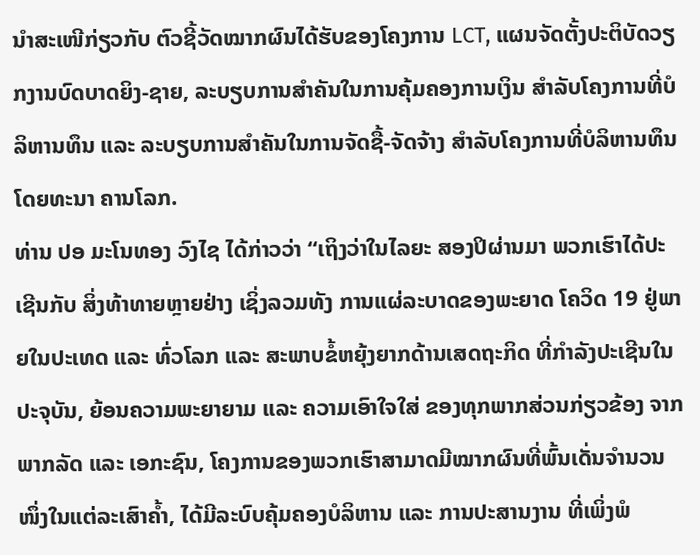ນຳສະເໜີກ່ຽວກັບ ຕົວຊີ້ວັດໝາກຜົນໄດ້ຮັບຂອງໂຄງການ LCT, ແຜນຈັດຕັ້ງປະຕິບັດວຽກງານບົດບາດຍິງ-ຊາຍ, ລະບຽບການສຳຄັນໃນການຄຸ້ມຄອງການເງິນ ສຳລັບໂຄງການທີ່ບໍລິຫານທຶນ ແລະ ລະບຽບການສຳຄັນໃນການຈັດຊື້-ຈັດຈ້າງ ສຳລັບໂຄງການທີ່ບໍລິຫານທຶນໂດຍທະນາ ຄານໂລກ.
ທ່ານ ປອ ມະໂນທອງ ວົງໄຊ ໄດ້ກ່າວວ່າ “ເຖິງວ່າໃນໄລຍະ ສອງປິຜ່ານມາ ພວກເຮົາໄດ້ປະເຊີນກັບ ສິ່ງທ້າທາຍຫຼາຍຢ່າງ ເຊິ່ງລວມທັງ ການແຜ່ລະບາດຂອງພະຍາດ ໂຄວິດ 19 ຢູ່ພາຍໃນປະເທດ ແລະ ທົ່ວໂລກ ແລະ ສະພາບຂໍ້ຫຍຸ້ງຍາກດ້ານເສດຖະກິດ ທີ່ກຳລັງປະເຊີນໃນປະຈຸບັນ, ຍ້ອນຄວາມພະຍາຍາມ ແລະ ຄວາມເອົາໃຈໃສ່ ຂອງທຸກພາກສ່ວນກ່ຽວຂ້ອງ ຈາກພາກລັດ ແລະ ເອກະຊົນ, ໂຄງການຂອງພວກເຮົາສາມາດມີໝາກຜົນທີ່ພົ້ນເດັ່ນຈຳນວນໜຶ່ງໃນແຕ່ລະເສົາຄໍ້າ, ໄດ້ມີລະບົບຄຸ້ມຄອງບໍລິຫານ ແລະ ການປະສານງານ ທີ່ເພິ່ງພໍ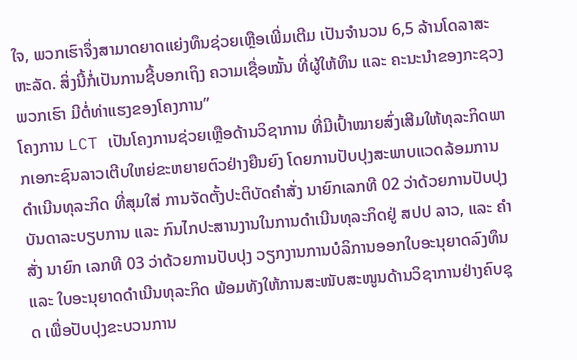ໃຈ, ພວກເຮົາຈຶ່ງສາມາດຍາດແຍ່ງທຶນຊ່ວຍເຫຼືອເພີ່ມເຕີມ ເປັນຈຳນວນ 6,5 ລ້ານໂດລາສະຫະລັດ. ສິ່ງນີ້ກໍ່ເປັນການຊີ້ບອກເຖິງ ຄວາມເຊື່ອໝັ້ນ ທີ່ຜູ້ໃຫ້ທຶນ ແລະ ຄະນະນຳຂອງກະຊວງພວກເຮົາ ມີຕໍ່ທ່າແຮງຂອງໂຄງການ”
ໂຄງການ LCT ເປັນໂຄງການຊ່ວຍເຫຼືອດ້ານວິຊາການ ທີ່ມີເປົ້າໝາຍສົ່ງເສີມໃຫ້ທຸລະກິດພາກເອກະຊົນລາວເຕີບໃຫຍ່ຂະຫຍາຍຕົວຢ່າງຍືນຍົງ ໂດຍການປັບປຸງສະພາບແວດລ້ອມການດຳເນີນທຸລະກິດ ທີ່ສຸມໃສ່ ການຈັດຕັ້ງປະຕິບັດຄຳສັ່ງ ນາຍົກເລກທີ 02 ວ່າດ້ວຍການປັບປຸງ ບັນດາລະບຽບການ ແລະ ກົນໄກປະສານງານໃນການດຳເນີນທຸລະກິດຢູ່ ສປປ ລາວ, ແລະ ຄຳສັ່ງ ນາຍົກ ເລກທີ 03 ວ່າດ້ວຍການປັບປຸງ ວຽກງານການບໍລິການອອກໃບອະນຸຍາດລົງທຶນ ແລະ ໃບອະນຸຍາດດຳເນີນທຸລະກິດ ພ້ອມທັງໃຫ້ການສະໜັບສະໜູນດ້ານວິຊາການຢ່າງຄົບຊຸດ ເພື່ອປັບປຸງຂະບວນການ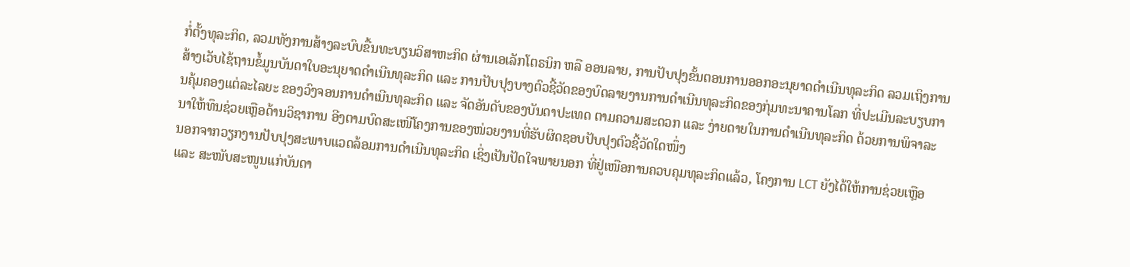ກໍ່ຕັ້ງທຸລະກິດ, ລວມທັງການສ້າງລະບົບຂື້ນທະບຽນວິສາຫະກິດ ຜ່ານເອເລັກໂຕຣນິກ ຫລື ອອນລາຍ, ການປັບປຸງຂັ້ນຕອນການອອກອະນຸຍາດດຳເນີນທຸລະກິດ ລວມເຖິງການສ້າງເວັບໄຊ້ຖານຂໍ້ມູນບັນດາໃບອະນຸຍາດດຳເນີນທຸລະກິດ ແລະ ການປັບປຸງບາງຕົວຊີ້ວັດຂອງບົດລາຍງານການດຳເນີນທຸລະກິດຂອງກຸ່ມທະນາຄານໂລກ ທີ່ປະເມີນລະບຽບການຄຸ້ມຄອງແຕ່ລະໄລຍະ ຂອງວົງຈອນການດຳເນີນທຸລະກິດ ແລະ ຈັດອັນດັບຂອງບັນດາປະເທດ ຕາມຄວາມສະດວກ ແລະ ງ່າຍດາຍໃນການດຳເນີນທຸລະກິດ ດ້ວຍການພິຈາລະນາໃຫ້ທຶນຊ່ວຍເຫຼືອດ້ານວິຊາການ ອີງຕາມບົດສະເໜີໂຄງການຂອງໜ່ວຍງານທີ່ຮັບຜິດຊອບປັບປຸງຕົວຊີ້ວັດໃດໜຶ່ງ
ນອກຈາກວຽກງານປັບປຸງສະພາບແວດລ້ອມການດຳເນີນທຸລະກິດ ເຊິ່ງເປັນປັດໃຈພາຍນອກ ທີ່ຢູ່ເໜືອການຄວບຄຸມທຸລະກິດແລ້ວ, ໂຄງການ LCT ຍັງໄດ້ໃຫ້ການຊ່ວຍເຫຼືອ ແລະ ສະໜັບສະໜູນແກ່ບັນດາ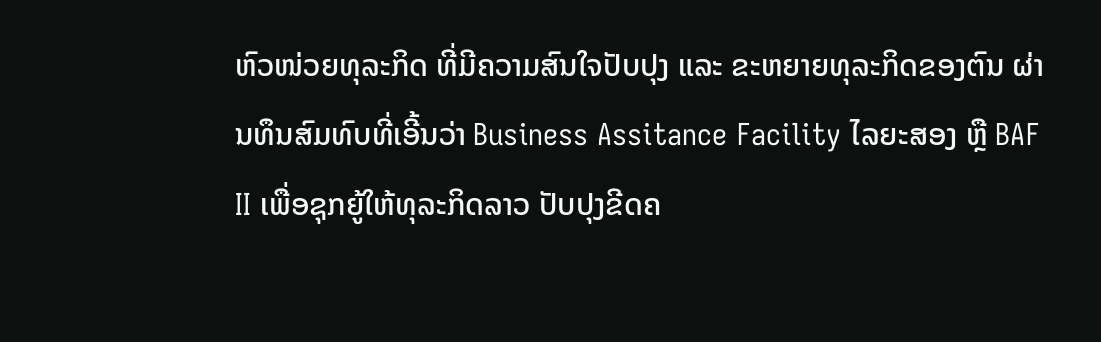ຫົວໜ່ວຍທຸລະກິດ ທີ່ມີຄວາມສົນໃຈປັບປຸງ ແລະ ຂະຫຍາຍທຸລະກິດຂອງຕົນ ຜ່ານທຶນສົມທົບທີ່ເອີ້ນວ່າ Business Assitance Facility ໄລຍະສອງ ຫຼື BAF II ເພື່ອຊຸກຍູ້ໃຫ້ທຸລະກິດລາວ ປັບປຸງຂີດຄ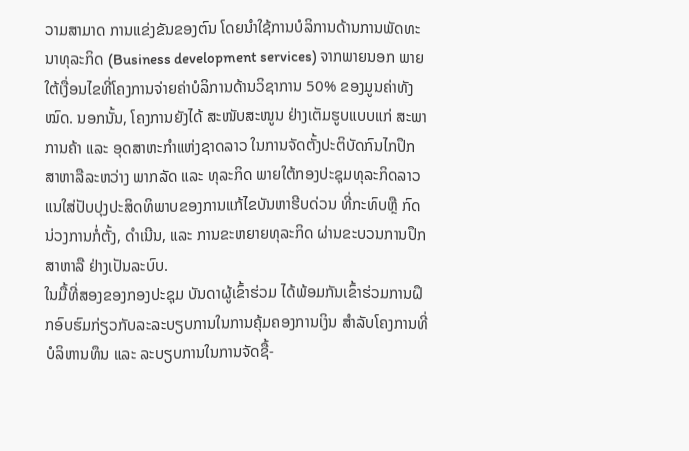ວາມສາມາດ ການແຂ່ງຂັນຂອງຕົນ ໂດຍນຳໃຊ້ການບໍລິການດ້ານການພັດທະນາທຸລະກິດ (Business development services) ຈາກພາຍນອກ ພາຍໃຕ້ເງື່ອນໄຂທີ່ໂຄງການຈ່າຍຄ່າບໍລິການດ້ານວິຊາການ 50% ຂອງມູນຄ່າທັງໝົດ. ນອກນັ້ນ, ໂຄງການຍັງໄດ້ ສະໜັບສະໜູນ ຢ່າງເຕັມຮູບແບບແກ່ ສະພາການຄ້າ ແລະ ອຸດສາຫະກຳແຫ່ງຊາດລາວ ໃນການຈັດຕັ້ງປະຕິບັດກົນໄກປຶກສາຫາລືລະຫວ່າງ ພາກລັດ ແລະ ທຸລະກິດ ພາຍໃຕ້ກອງປະຊຸມທຸລະກິດລາວ ແນໃສ່ປັບປຸງປະສິດທິພາບຂອງການແກ້ໄຂບັນຫາຮີບດ່ວນ ທີ່ກະທົບຫຼື ກົດນ່ວງການກໍ່ຕັ້ງ, ດຳເນີນ, ແລະ ການຂະຫຍາຍທຸລະກິດ ຜ່ານຂະບວນການປຶກສາຫາລື ຢ່າງເປັນລະບົບ.
ໃນມື້ທີ່ສອງຂອງກອງປະຊຸມ ບັນດາຜູ້ເຂົ້າຮ່ວມ ໄດ້ພ້ອມກັນເຂົ້າຮ່ວມການຝຶກອົບຮົມກ່ຽວກັບລະລະບຽບການໃນການຄຸ້ມຄອງການເງິນ ສຳລັບໂຄງການທີ່ບໍລິຫານທຶນ ແລະ ລະບຽບການໃນການຈັດຊື້-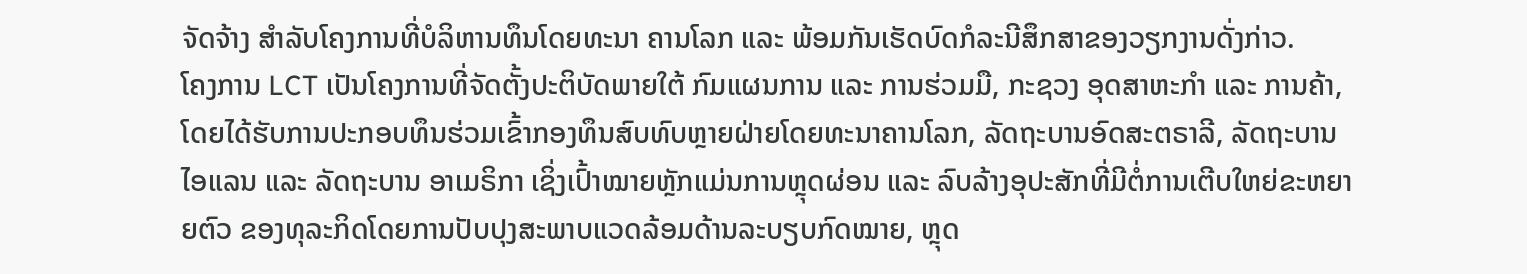ຈັດຈ້າງ ສຳລັບໂຄງການທີ່ບໍລິຫານທຶນໂດຍທະນາ ຄານໂລກ ແລະ ພ້ອມກັນເຮັດບົດກໍລະນີສຶກສາຂອງວຽກງານດັ່ງກ່າວ.
ໂຄງການ LCT ເປັນໂຄງການທີ່ຈັດຕັ້ງປະຕິບັດພາຍໃຕ້ ກົມແຜນການ ແລະ ການຮ່ວມມື, ກະຊວງ ອຸດສາຫະກໍາ ແລະ ການຄ້າ, ໂດຍໄດ້ຮັບການປະກອບທຶນຮ່ວມເຂົ້າກອງທຶນສົບທົບຫຼາຍຝ່າຍໂດຍທະນາຄານໂລກ, ລັດຖະບານອົດສະຕຣາລີ, ລັດຖະບານ ໄອແລນ ແລະ ລັດຖະບານ ອາເມຣິກາ ເຊິ່ງເປົ້າໝາຍຫຼັກແມ່ນການຫຼຸດຜ່ອນ ແລະ ລົບລ້າງອຸປະສັກທີ່ມີຕໍ່ການເຕີບໃຫຍ່ຂະຫຍາຍຕົວ ຂອງທຸລະກິດໂດຍການປັບປຸງສະພາບແວດລ້ອມດ້ານລະບຽບກົດໝາຍ, ຫຼຸດ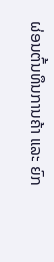ຜ່ອນຕົ້ນທຶນການຄ້າ ແລະ ຍົກ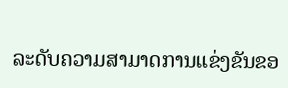ລະດັບຄວາມສາມາດການແຂ່ງຂັນຂອ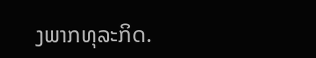ງພາກທຸລະກິດ.